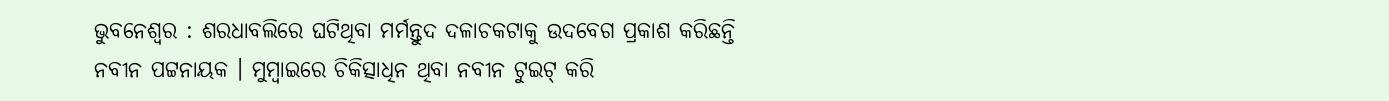ଭୁବନେଶ୍ୱର : ଶରଧାବଲିରେ ଘଟିଥିବା ମର୍ମନ୍ତୁଦ ଦଳାଚକଟାକୁ ଉଦବେଗ ପ୍ରକାଶ କରିଛନ୍ତି ନବୀନ ପଟ୍ଟନାୟକ । ମୁମ୍ବାଇରେ ଚିକିତ୍ସାଧିନ ଥିବା ନବୀନ ଟୁଇଟ୍ କରି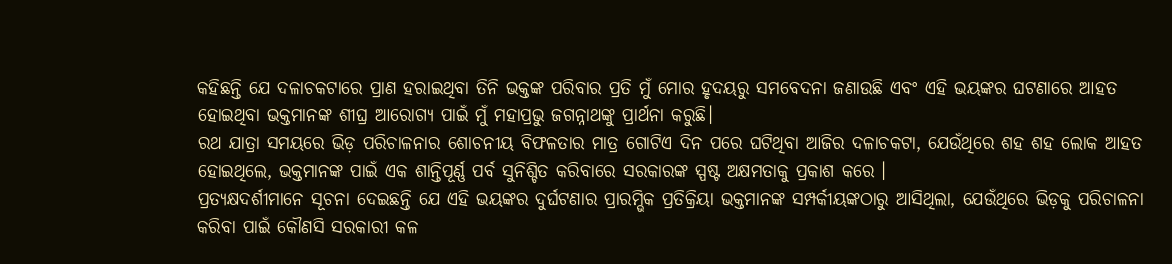କହିଛନ୍ତି ଯେ ଦଳାଚକଟାରେ ପ୍ରାଣ ହରାଇଥିବା ତିନି ଭକ୍ତଙ୍କ ପରିବାର ପ୍ରତି ମୁଁ ମୋର ହୃଦୟରୁ ସମବେଦନା ଜଣାଉଛି ଏବଂ ଏହି ଭୟଙ୍କର ଘଟଣାରେ ଆହତ ହୋଇଥିବା ଭକ୍ତମାନଙ୍କ ଶୀଘ୍ର ଆରୋଗ୍ୟ ପାଇଁ ମୁଁ ମହାପ୍ରଭୁ ଜଗନ୍ନାଥଙ୍କୁ ପ୍ରାର୍ଥନା କରୁଛି।
ରଥ ଯାତ୍ରା ସମୟରେ ଭିଡ଼ ପରିଚାଳନାର ଶୋଚନୀୟ ବିଫଳତାର ମାତ୍ର ଗୋଟିଏ ଦିନ ପରେ ଘଟିଥିବା ଆଜିର ଦଳାଚକଟା, ଯେଉଁଥିରେ ଶହ ଶହ ଲୋକ ଆହତ ହୋଇଥିଲେ, ଭକ୍ତମାନଙ୍କ ପାଇଁ ଏକ ଶାନ୍ତିପୂର୍ଣ୍ଣ ପର୍ବ ସୁନିଶ୍ଚିତ କରିବାରେ ସରକାରଙ୍କ ସ୍ପଷ୍ଟ ଅକ୍ଷମତାକୁ ପ୍ରକାଶ କରେ ।
ପ୍ରତ୍ୟକ୍ଷଦର୍ଶୀମାନେ ସୂଚନା ଦେଇଛନ୍ତି ଯେ ଏହି ଭୟଙ୍କର ଦୁର୍ଘଟଣାର ପ୍ରାରମ୍ଭିକ ପ୍ରତିକ୍ରିୟା ଭକ୍ତମାନଙ୍କ ସମ୍ପର୍କୀୟଙ୍କଠାରୁ ଆସିଥିଲା, ଯେଉଁଥିରେ ଭିଡ଼କୁ ପରିଚାଳନା କରିବା ପାଇଁ କୌଣସି ସରକାରୀ କଳ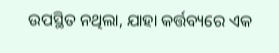ଉପସ୍ଥିତ ନଥିଲା, ଯାହା କର୍ତ୍ତବ୍ୟରେ ଏକ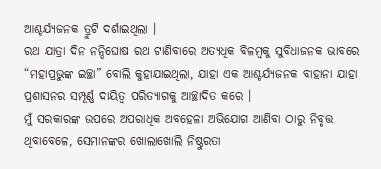ଆଶ୍ଚର୍ଯ୍ୟଜନକ ତ୍ରୁଟି ଦର୍ଶାଇଥିଲା ।
ରଥ ଯାତ୍ରା ଦିନ ନନ୍ଦିଘୋଷ ରଥ ଟାଣିବାରେ ଅତ୍ୟଧିକ ବିଳମ୍ବକୁ ସୁବିଧାଜନକ ଭାବରେ “ମହାପ୍ରଭୁଙ୍କ ଇଚ୍ଛା” ବୋଲି କୁହାଯାଇଥିଲା, ଯାହା ଏକ ଆଶ୍ଚର୍ଯ୍ୟଜନକ ବାହାନା ଯାହା ପ୍ରଶାସନର ସମ୍ପୂର୍ଣ୍ଣ ଦାୟିତ୍ୱ ପରିତ୍ୟାଗକୁ ଆଚ୍ଛାଦିତ କରେ ।
ମୁଁ ସରକାରଙ୍କ ଉପରେ ଅପରାଧିକ ଅବହେଳା ଅଭିଯୋଗ ଆଣିବା ଠାରୁ ନିବୃତ୍ତ ଥିବାବେଳେ, ସେମାନଙ୍କର ଖୋଲାଖୋଲି ନିଷ୍ଠୁରତା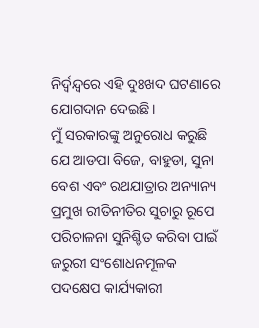ନିର୍ଦ୍ୱନ୍ଦ୍ୱରେ ଏହି ଦୁଃଖଦ ଘଟଣାରେ ଯୋଗଦାନ ଦେଇଛି।
ମୁଁ ସରକାରଙ୍କୁ ଅନୁରୋଧ କରୁଛି ଯେ ଆଡପା ବିଜେ, ବାହୁଡା, ସୁନା ବେଶ ଏବଂ ରଥଯାତ୍ରାର ଅନ୍ୟାନ୍ୟ ପ୍ରମୁଖ ରୀତିନୀତିର ସୁଚାରୁ ରୂପେ ପରିଚାଳନା ସୁନିଶ୍ଚିତ କରିବା ପାଇଁ ଜରୁରୀ ସଂଶୋଧନମୂଳକ ପଦକ୍ଷେପ କାର୍ଯ୍ୟକାରୀ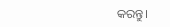କରନ୍ତୁ।